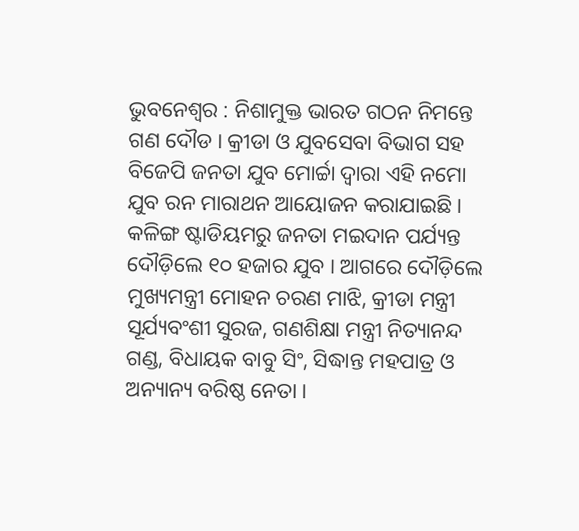ଭୁବନେଶ୍ୱର : ନିଶାମୁକ୍ତ ଭାରତ ଗଠନ ନିମନ୍ତେ ଗଣ ଦୌଡ । କ୍ରୀଡା ଓ ଯୁବସେବା ବିଭାଗ ସହ ବିଜେପି ଜନତା ଯୁବ ମୋର୍ଚ୍ଚା ଦ୍ଵାରା ଏହି ନମୋ ଯୁବ ରନ ମାରାଥନ ଆୟୋଜନ କରାଯାଇଛି । କଳିଙ୍ଗ ଷ୍ଟାଡିୟମରୁ ଜନତା ମଇଦାନ ପର୍ଯ୍ୟନ୍ତ ଦୌଡ଼ିଲେ ୧୦ ହଜାର ଯୁବ । ଆଗରେ ଦୌଡ଼ିଲେ ମୁଖ୍ୟମନ୍ତ୍ରୀ ମୋହନ ଚରଣ ମାଝି, କ୍ରୀଡା ମନ୍ତ୍ରୀ ସୂର୍ଯ୍ୟବଂଶୀ ସୁରଜ, ଗଣଶିକ୍ଷା ମନ୍ତ୍ରୀ ନିତ୍ୟାନନ୍ଦ ଗଣ୍ଡ, ବିଧାୟକ ବାବୁ ସିଂ, ସିଦ୍ଧାନ୍ତ ମହପାତ୍ର ଓ ଅନ୍ୟାନ୍ୟ ବରିଷ୍ଠ ନେତା ।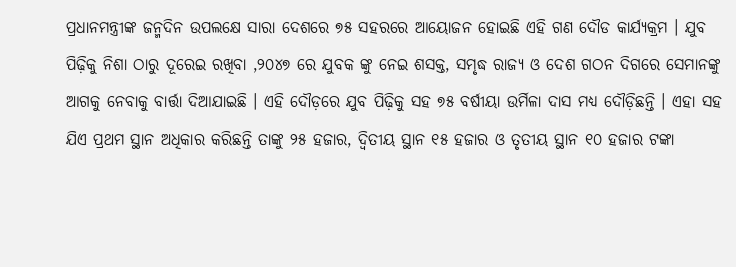ପ୍ରଧାନମନ୍ତ୍ରୀଙ୍କ ଜନ୍ମଦିନ ଉପଲକ୍ଷେ ସାରା ଦେଶରେ ୭୫ ସହରରେ ଆୟୋଜନ ହୋଇଛି ଏହି ଗଣ ଦୌଡ କାର୍ଯ୍ୟକ୍ରମ । ଯୁବ ପିଢ଼ିକୁ ନିଶା ଠାରୁ ଦୂରେଇ ରଖିବା ,୨୦୪୭ ରେ ଯୁବକ ଙ୍କୁ ନେଇ ଶସକ୍ତ, ସମୃଦ୍ଧ ରାଜ୍ୟ ଓ ଦେଶ ଗଠନ ଦିଗରେ ସେମାନଙ୍କୁ ଆଗକୁ ନେବାକୁ ବାର୍ତ୍ତା ଦିଆଯାଇଛି । ଏହି ଦୌଡ଼ରେ ଯୁବ ପିଢ଼ିକୁ ସହ ୭୫ ବର୍ଷୀୟା ଉର୍ମିଳା ଦାସ ମଧ୍ୟ ଦୌଡ଼ିଛନ୍ତି । ଏହା ସହ ଯିଏ ପ୍ରଥମ ସ୍ଥାନ ଅଧିକାର କରିଛନ୍ତି ତାଙ୍କୁ ୨୫ ହଜାର, ଦ୍ୱିତୀୟ ସ୍ଥାନ ୧୫ ହଜାର ଓ ତୃତୀୟ ସ୍ଥାନ ୧୦ ହଜାର ଟଙ୍କା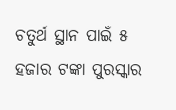ଚତୁର୍ଥ ସ୍ଥାନ ପାଇଁ ୫ ହଜାର ଟଙ୍କା ପୁରସ୍କାର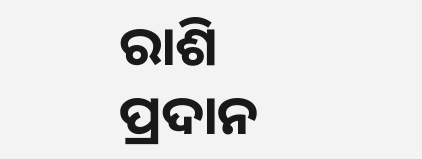ରାଶି ପ୍ରଦାନ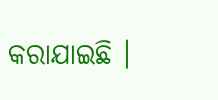କରାଯାଇଛି ।